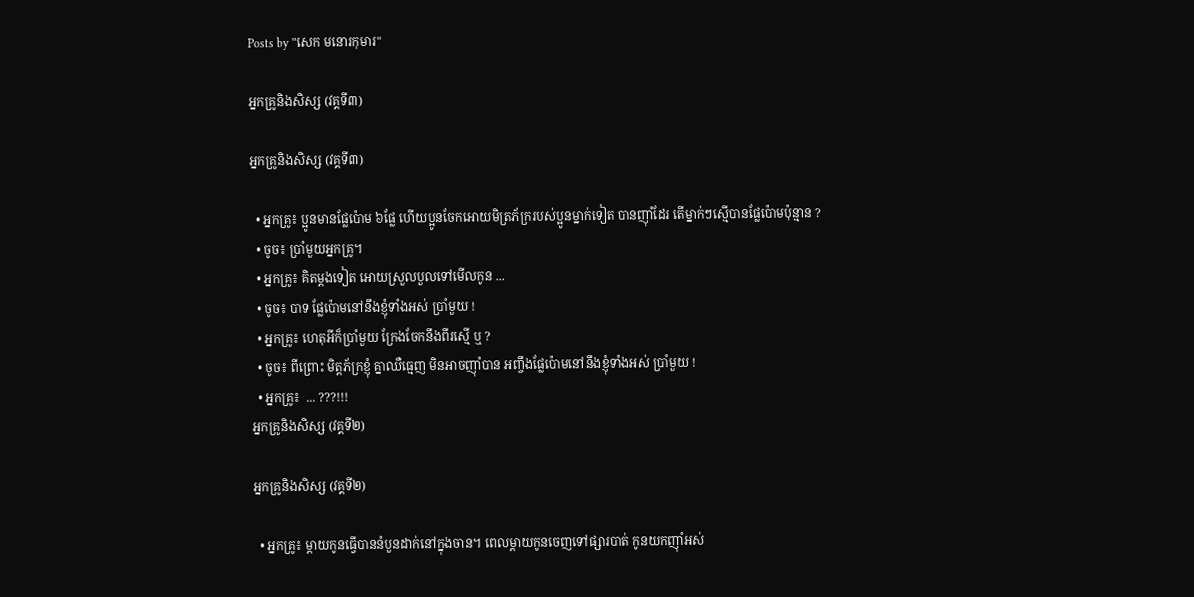Posts by "សេក មនោរកុមារ"

អ្នកគ្រូនិងសិស្ស (វគ្គទី៣)

អ្នកគ្រូនិងសិស្ស (វគ្គទី៣)

  • អ្នកគ្រូ៖ ប្អូនមានផ្លែប៉ោម ៦ផ្លែ ហើយប្អូនចែកអោយមិត្រភ័ក្ររបស់ប្អូនម្នាក់ទៀត បានញ៉ាំដែរ តើម្នាក់ៗស្មើបានផ្លែប៉ោមប៉ុន្មាន ?
  • ចូច៖ ប្រាំមួយអ្នកគ្រូ។
  • អ្នកគ្រូ៖ គិតម្ដងទៀត អោយស្រួលបួលទៅមើលកូន ...
  • ចូច៖ បាទ ផ្លែប៉ោមនៅនឹងខ្ញុំទាំងអស់ ប្រាំមួយ !
  • អ្នកគ្រូ៖ ហេតុអីក៏ប្រាំមួយ ក្រែងចែកនឹងពីរស្មើ ឬ ?
  • ចូច៖ ពីព្រោះ មិត្តភ័ក្រខ្ញុំ គ្នាឈឺធ្មេញ មិនអាចញ៉ាំបាន អញ្ចឹងផ្លែប៉ោមនៅនឹងខ្ញុំទាំងអស់ ប្រាំមួយ !
  • អ្នកគ្រូ៖  ... ???!!!
អ្នកគ្រូនិងសិស្ស (វគ្គទី២)

អ្នកគ្រូនិងសិស្ស (វគ្គទី២)

  • អ្នកគ្រូ៖ ម្ដាយកូនធ្វើបាននំបួនដាក់នៅក្នុងចាន។ ពេលម្ដាយកូនចេញទៅផ្សារបាត់ កូនយកញ៉ាំអស់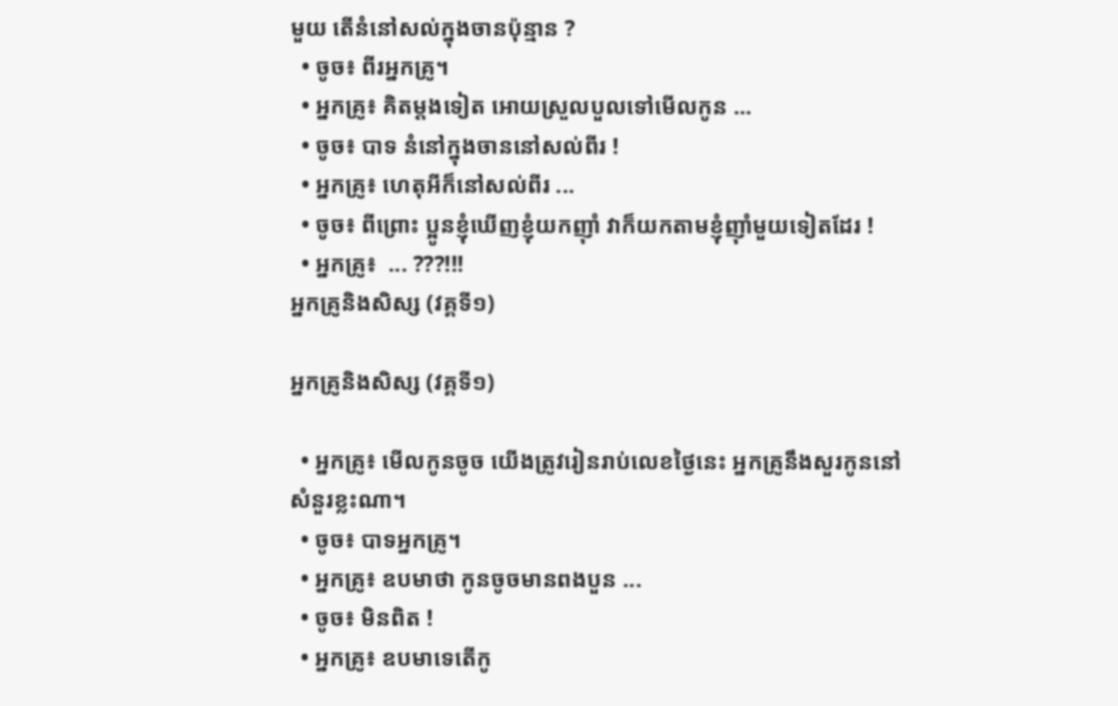មួយ តើនំនៅសល់ក្នុងចានប៉ុន្មាន ?
  • ចូច៖ ពីរអ្នកគ្រូ។
  • អ្នកគ្រូ៖ គិតម្ដងទៀត អោយស្រួលបួលទៅមើលកូន ...
  • ចូច៖ បាទ នំនៅក្នុងចាននៅសល់ពីរ !
  • អ្នកគ្រូ៖ ហេតុអីក៏នៅសល់ពីរ ...
  • ចូច៖ ពីព្រោះ ប្អូនខ្ញុំឃើញខ្ញុំយកញ៉ាំ វាក៏យកតាមខ្ញុំញ៉ាំមួយទៀតដែរ !
  • អ្នកគ្រូ៖  ... ???!!!
អ្នកគ្រូនិងសិស្ស (វគ្គទី១)

អ្នកគ្រូនិងសិស្ស (វគ្គទី១)

  • អ្នកគ្រូ៖ មើលកូនចូច យើងត្រូវរៀនរាប់លេខថ្ងៃនេះ អ្នកគ្រូនឹងសួរកូននៅសំនួរខ្លះណា។
  • ចូច៖ បាទអ្នកគ្រូ។
  • អ្នកគ្រូ៖ ឧបមាថា កូនចូចមានពងបួន ...
  • ចូច៖ មិនពិត !
  • អ្នកគ្រូ៖ ឧបមាទេតើកូ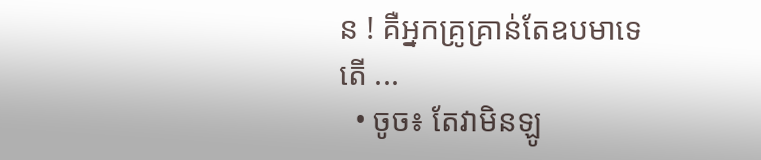ន ! គឺអ្នកគ្រូគ្រាន់តែឧបមាទេតើ ...
  • ចូច៖ តែវាមិនឡូ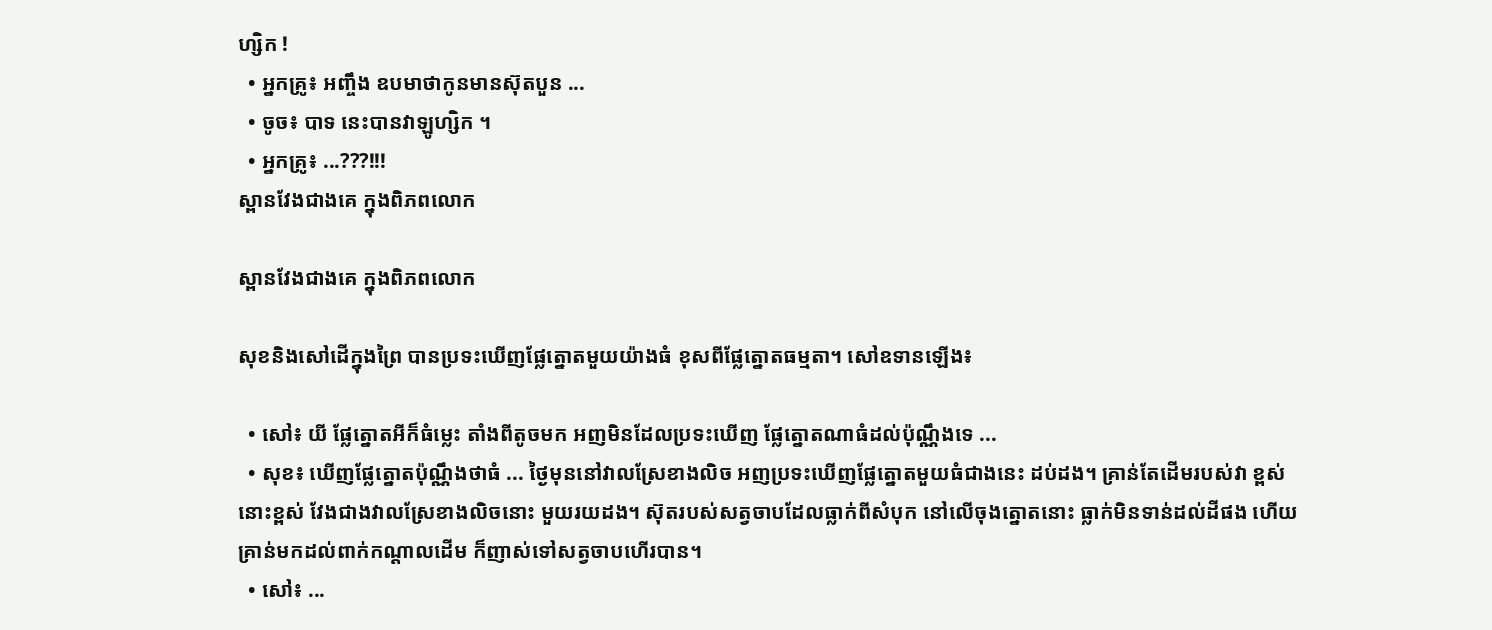ហ្សិក !
  • អ្នកគ្រូ៖ អញ្ចឹង ឧបមាថាកូនមានស៊ុតបួន ...
  • ចូច៖ បាទ នេះបានវាឡូហ្សិក ។
  • អ្នកគ្រូ៖ ...???!!!
ស្ពានវែងជាងគេ ក្នុងពិភពលោក

ស្ពានវែងជាងគេ ក្នុងពិភពលោក

សុខនិងសៅដើក្នុងព្រៃ បានប្រទះឃើញផ្លែត្នោតមួយយ៉ាងធំ ខុសពីផ្លែត្នោតធម្មតា។ សៅឧទានឡើង៖

  • សៅ៖ យី ផ្លែត្នោតអីក៏ធំម្លេះ តាំងពីតូចមក អញមិនដែលប្រទះឃើញ ផ្លែត្នោតណាធំដល់ប៉ុណ្ណឹងទេ ...
  • សុខ៖ ឃើញផ្លែត្នោតប៉ុណ្ណឹងថាធំ ... ថ្ងៃមុននៅវាលស្រែខាងលិច អញប្រទះឃើញផ្លែត្នោតមួយធំជាងនេះ ដប់ដង។ គ្រាន់តែដើមរបស់វា ខ្ពស់នោះខ្ពស់ វែងជាងវាលស្រែខាងលិចនោះ មួយរយដង។ ស៊ុតរបស់សត្វចាបដែលធ្លាក់ពីសំបុក នៅលើចុងត្នោតនោះ ធ្លាក់មិនទាន់ដល់ដីផង ហើយគ្រាន់មកដល់ពាក់កណ្ដាលដើម ក៏ញាស់ទៅសត្វចាបហើរបាន។
  • សៅ៖ ...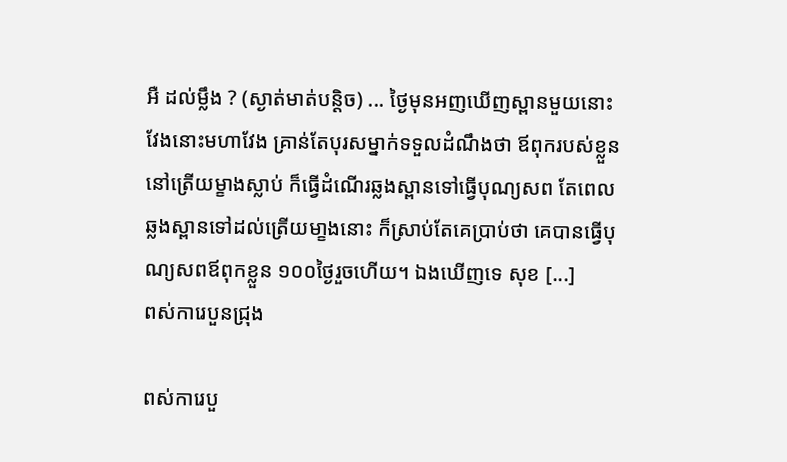អឺ ដល់ម្លឹង ? (ស្ងាត់មាត់បន្តិច) ... ថ្ងៃមុនអញឃើញស្ពានមួយនោះ វែងនោះមហាវែង គ្រាន់តែបុរសម្នាក់ទទួលដំណឹងថា ឪពុករបស់ខ្លួននៅត្រើយម្ខាងស្លាប់ ក៏ធ្វើដំណើរឆ្លងស្ពានទៅធ្វើបុណ្យសព តែពេលឆ្លងស្ពានទៅដល់ត្រើយមា្ខងនោះ ក៏ស្រាប់តែគេបា្រប់ថា គេបានធ្វើបុណ្យសពឪពុកខ្លួន ១០០ថ្ងៃរួចហើយ។ ឯងឃើញទេ សុខ [...]
ពស់ការេបួនជ្រុង

ពស់ការេបួ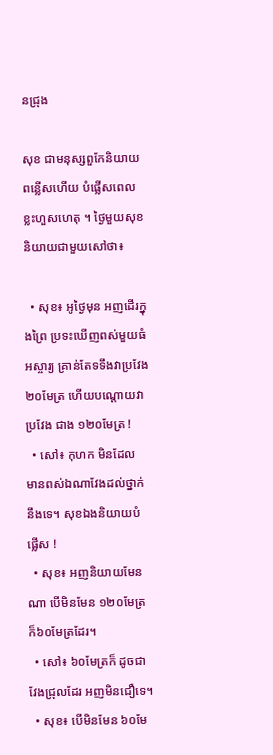នជ្រុង

សុខ ជាមនុស្សពួកែនិយាយពន្លើសហើយ បំផ្លើសពេលខ្លះហួសហេតុ ។ ថ្ងៃមួយសុខ និយាយជាមួយសៅថា៖

  • សុខ៖ អូថ្ងៃមុន អញដើរក្នុងព្រៃ ប្រទះឃើញពស់មួយធំអស្ចារ្យ គ្រាន់តែទទឹងវាប្រវែង២០មែត្រ ហើយបណ្ដោយវាប្រវែង ជាង ១២០មែត្រ !
  • សៅ៖ កុហក មិនដែល មានពស់ឯណាវែងដល់ថ្នាក់នឹងទេ។ សុខឯងនិយាយបំផ្លើស !
  • សុខ៖ អញនិយាយមែនណា បើមិនមែន ១២០មែត្រ ក៏៦០មែត្រដែរ។
  • សៅ៖ ៦០មែត្រក៏ ដូចជាវែងជ្រុលដែរ អញមិនជឿទេ។
  • សុខ៖ បើមិនមែន ៦០មែ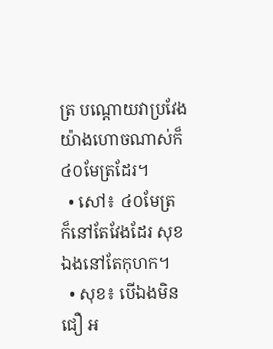ត្រ បណ្ដោយវាប្រវែងយ៉ាងហោចណាស់ក៏ ៤០មែត្រដែរ។
  • សៅ៖ ៤០មែត្រ ក៏នៅតែវែងដែរ សុខឯងនៅតែកុហក។
  • សុខ៖ បើឯងមិនជឿ អ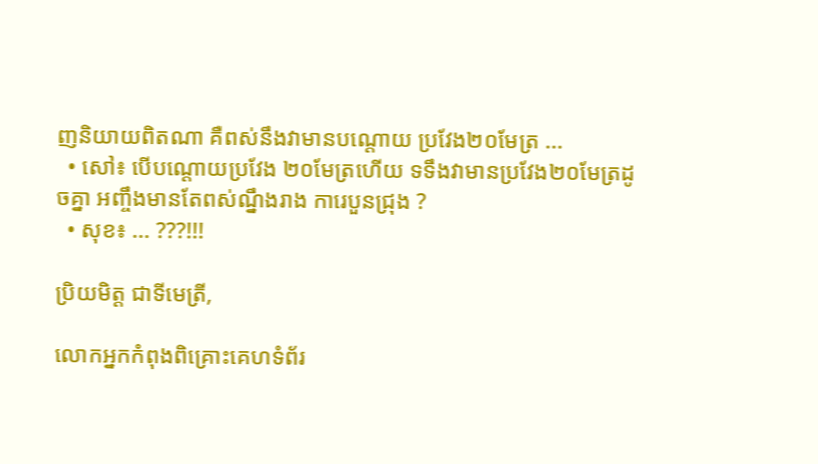ញនិយាយពិតណា គឺពស់នឹងវាមានបណ្ដោយ ប្រវែង២០មែត្រ ...
  • សៅ៖ បើបណ្ដោយប្រវែង ២០មែត្រហើយ ទទឹងវាមានប្រវែង២០មែត្រដូចគ្នា អញ្ចឹងមានតែពស់ណ្នឹងរាង ការេបួនជ្រុង ?
  • សុខ៖ ... ???!!!

ប្រិយមិត្ត ជាទីមេត្រី,

លោកអ្នកកំពុងពិគ្រោះគេហទំព័រ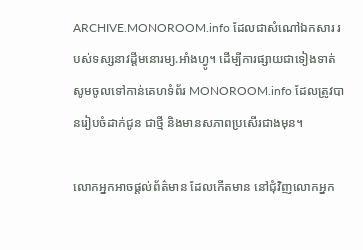ARCHIVE.MONOROOM.info ដែលជាសំណៅឯកសារ របស់ទស្សនាវដ្ដីមនោរម្យ.អាំងហ្វូ។ ដើម្បីការផ្សាយជាទៀងទាត់ សូមចូលទៅកាន់គេហទំព័រ MONOROOM.info ដែលត្រូវបានរៀបចំដាក់ជូន ជាថ្មី និងមានសភាពប្រសើរជាងមុន។

លោកអ្នកអាចផ្ដល់ព័ត៌មាន ដែលកើតមាន នៅជុំវិញលោកអ្នក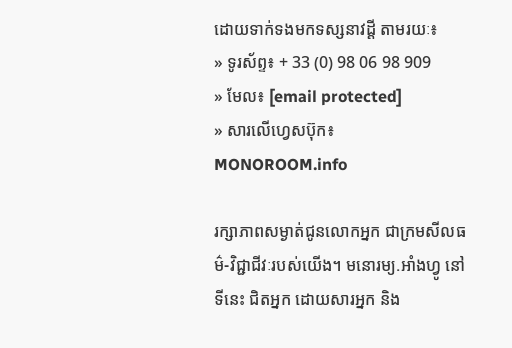ដោយទាក់ទងមកទស្សនាវដ្ដី តាមរយៈ៖
» ទូរស័ព្ទ៖ + 33 (0) 98 06 98 909
» មែល៖ [email protected]
» សារលើហ្វេសប៊ុក៖ MONOROOM.info

រក្សាភាពសម្ងាត់ជូនលោកអ្នក ជាក្រមសីលធម៌-វិជ្ជាជីវៈរបស់យើង។ មនោរម្យ.អាំងហ្វូ នៅទីនេះ ជិតអ្នក ដោយសារអ្នក និង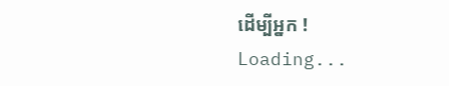ដើម្បីអ្នក !
Loading...